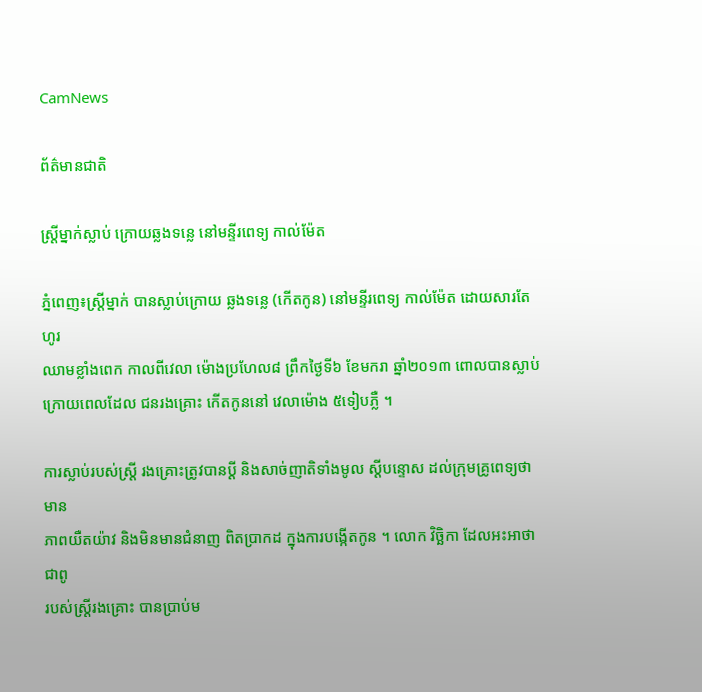CamNews

ព័ត៌មានជាតិ

ស្រ្តីម្នាក់ស្លាប់ ក្រោយឆ្លងទន្លេ នៅមន្ទីរពេទ្យ កាល់ម៉ែត

ភ្នំពេញ៖ស្រ្តីម្នាក់ បានស្លាប់ក្រោយ ឆ្លងទន្លេ (កើតកូន) នៅមន្ទីរពេទ្យ កាល់ម៉ែត ដោយសារតែហូរ
ឈាមខ្លាំងពេក កាលពីវេលា ម៉ោងប្រហែល៨ ព្រឹកថ្ងៃទី៦ ខែមករា ឆ្នាំ២០១៣ ពោលបានស្លាប់
ក្រោយពេលដែល ជនរងគ្រោះ កើតកូននៅ វេលាម៉ោង ៥ទៀបភ្លឺ ។

ការស្លាប់របស់ស្រ្តី រងគ្រោះត្រូវបានប្តី និងសាច់ញាតិទាំងមូល ស្តីបន្ទោស ដល់ក្រុមគ្រូពេទ្យថា មាន
ភាពយឺតយ៉ាវ និងមិនមានជំនាញ ពិតប្រាកដ ក្នុងការបង្កើតកូន ។ លោក វិច្ឆិកា ដែលអះអាថា ជាពូ
របស់ស្រ្តីរងគ្រោះ បានប្រាប់ម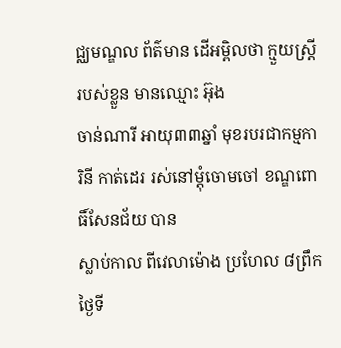ជ្ឈមណ្ឌល ព័ត៌មាន ដើអម្ពិលថា ក្មួយស្រ្តីរបស់ខ្លួន មានឈ្មោះ អ៊ុង
ចាន់ណារី អាយុ៣៣ឆ្នាំ មុខរបរជាកម្មការិនី កាត់ដេរ រស់នៅម្តុំចោមចៅ ខណ្ឌពោធិ៍សែនជ័យ បាន
ស្លាប់កាល ពីវេលាម៉ោង ប្រហែល ៨ព្រឹកថ្ងៃទី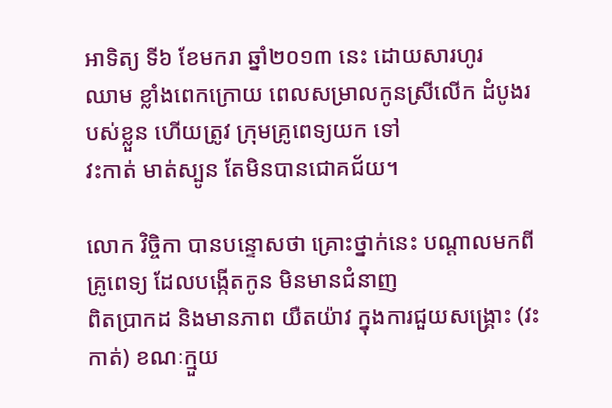អាទិត្យ ទី៦ ខែមករា ឆ្នាំ២០១៣ នេះ ដោយសារហូរ
ឈាម ខ្លាំងពេកក្រោយ ពេលសម្រាលកូនស្រីលើក ដំបូងរបស់ខ្លួន ហើយត្រូវ ក្រុមគ្រូពេទ្យយក ទៅ
វះកាត់ មាត់ស្បូន តែមិនបានជោគជ័យ។

លោក វិច្ចិកា បានបន្ទោសថា គ្រោះថ្នាក់នេះ បណ្តាលមកពីគ្រូពេទ្យ ដែលបង្កើតកូន មិនមានជំនាញ
ពិតប្រាកដ និងមានភាព យឺតយ៉ាវ ក្នុងការជួយសង្គ្រោះ (វះកាត់) ខណៈក្មួយ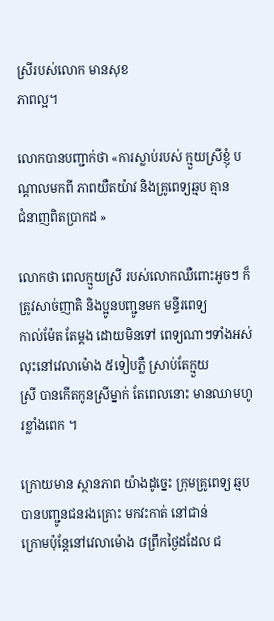ស្រីរបស់លោក មានសុខ
ភាពល្អ។

លោកបានបញ្ជាក់ថា «ការស្លាប់របស់ ក្មួយស្រីខ្ញុំ បណ្តាលមកពី ភាពយឺតយ៉ាវ និងគ្រូពេទ្យឆ្មប គ្មាន
ជំនាញពិតប្រាកដ »

លោកថា ពេលក្មួយស្រី របស់លោកឈឺពោះអូចៗ ក៏ត្រូវសាច់ញាតិ និងប្អូនបញ្ជូនមក មន្ទីរពេទ្យ
កាល់ម៉ែត តែម្តង ដោយមិនទៅ ពេទ្យណាៗទាំងអស់ លុះនៅវេលាម៉ោង ៥ទៀបភ្លឺ ស្រាប់តែក្មួយ
ស្រី បានកើតកូនស្រីម្នាក់ តែពេលនោះ មានឈាមហូរខ្លាំងពេក ។

ក្រោយមាន ស្ថានភាព យ៉ាងដូច្នេះ ក្រុមគ្រូពេទ្យ ឆ្មប បានបញ្ជូនជនរងគ្រោះ មកវះកាត់ នៅជាន់
ក្រោមប៉ុន្តែនៅវេលាម៉ោង ៨ព្រឹកថ្ងៃដដែល ជ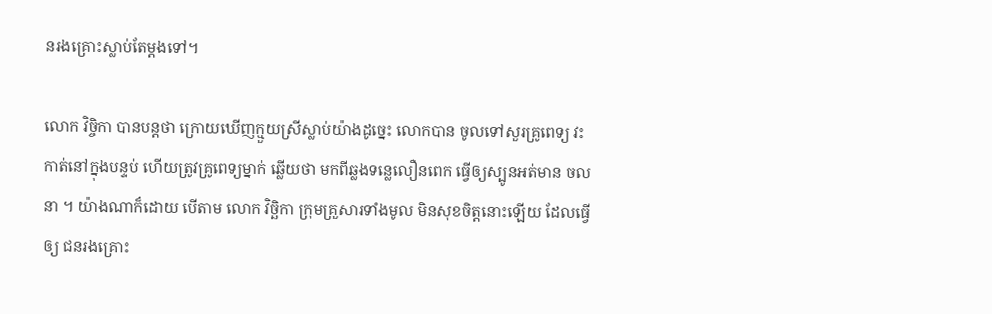នរងគ្រោះស្លាប់តែម្តងទៅ។

លោក វិច្ចិកា បានបន្តថា ក្រោយឃើញក្មួយស្រីស្លាប់យ៉ាងដូច្នេះ លោកបាន ចូលទៅសួរគ្រូពេទ្យ វះ
កាត់នៅក្នុងបន្ទប់ ហើយត្រូវគ្រូពេទ្យម្នាក់ ឆ្លើយថា មកពីឆ្លងទន្លេលឿនពេក ធ្វើឲ្យស្បូនអត់មាន ចល
នា ។ យ៉ាងណាក៏ដោយ បើតាម លោក វិច្ឆិកា ក្រុមគ្រួសារទាំងមូល មិនសុខចិត្តនោះឡើយ ដែលធ្វើ
ឲ្យ ជនរងគ្រោះ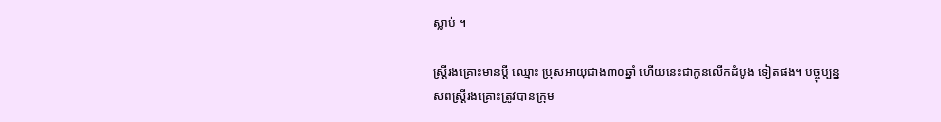ស្លាប់ ។

ស្រ្តីរងគ្រោះមានប្តី ឈ្មោះ ប្រុសអាយុជាង៣០ឆ្នាំ ហើយនេះជាកូនលើកដំបូង ទៀតផង។ បច្ចុប្បន្ន
សពស្រ្តីរងគ្រោះត្រូវបានក្រុម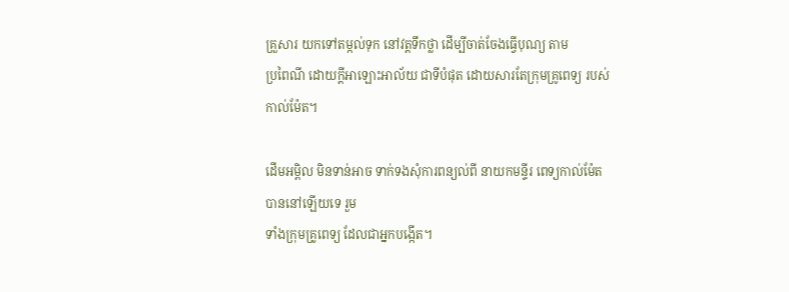គ្រួសារ យកទៅតម្កល់ទុក នៅវត្តទឹកថ្លា ដើម្បីចាត់ចែងធ្វើបុណ្យ តាម
ប្រពៃណី ដោយក្តីអាឡោះអាល័យ ជាទីបំផុត ដោយសារតែក្រុមគ្រូពេទ្យ របស់កាល់ម៉ែត។

ដើមអម្ពិល មិនទាន់អាច ទាក់ទងសុំការពន្យល់ពី នាយកមន្ទីរ ពេទ្យកាល់ម៉ែត បាននៅឡើយទេ រួម
ទាំងក្រុមគ្រូពេទ្យ ដែលជាអ្នកបង្កើត។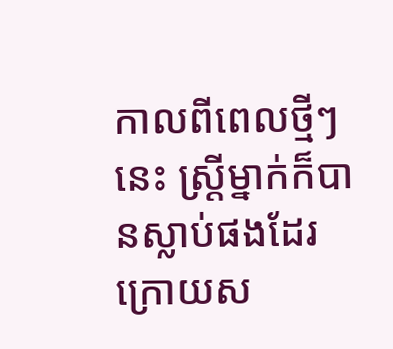កាលពីពេលថ្មីៗនេះ ស្រ្តីម្នាក់ក៏បានស្លាប់ផងដែរ ក្រោយស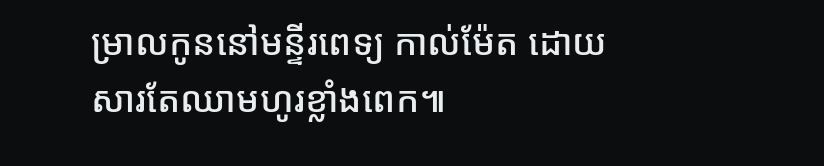ម្រាលកូននៅមន្ទីរពេទ្យ កាល់ម៉ែត ដោយ
សារតែឈាមហូរខ្លាំងពេក៕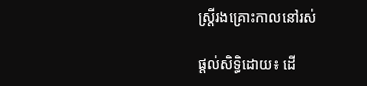ស្រ្តីរងគ្រោះកាលនៅរស់

ផ្តល់សិទ្ធិដោយ៖ ដើ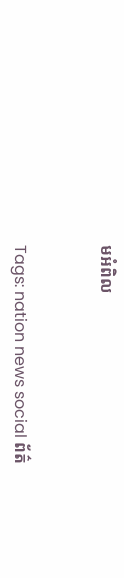មអំពិល


Tags: nation news social ព័ត៌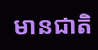មានជាតិ